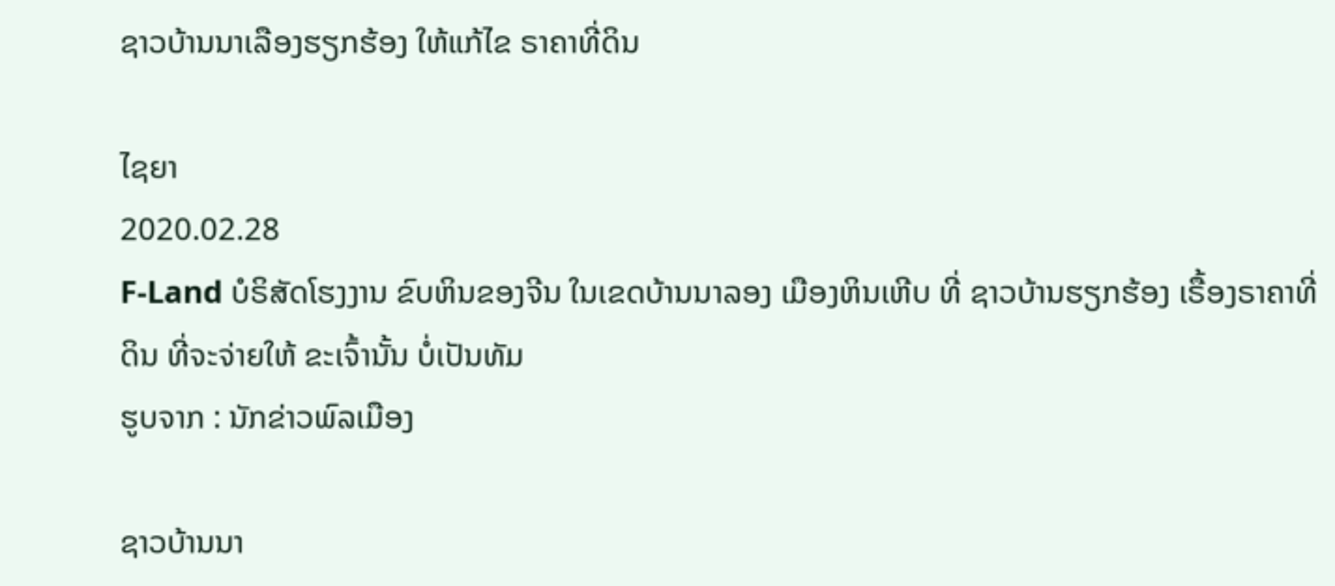ຊາວບ້ານນາເລືອງຮຽກຮ້ອງ ໃຫ້ແກ້ໄຂ ຣາຄາທີ່ດິນ

ໄຊຍາ
2020.02.28
F-Land ບໍຣິສັດໂຮງງານ ຂົບຫິນຂອງຈີນ ໃນເຂດບ້ານນາລອງ ເມືອງຫິນເຫີບ ທີ່ ຊາວບ້ານຮຽກຮ້ອງ ເຣື້ອງຣາຄາທີ່ດິນ ທີ່ຈະຈ່າຍໃຫ້ ຂະເຈົ້ານັ້ນ ບໍ່ເປັນທັມ
ຮູບຈາກ : ນັກຂ່າວພົລເມືອງ

ຊາວບ້ານນາ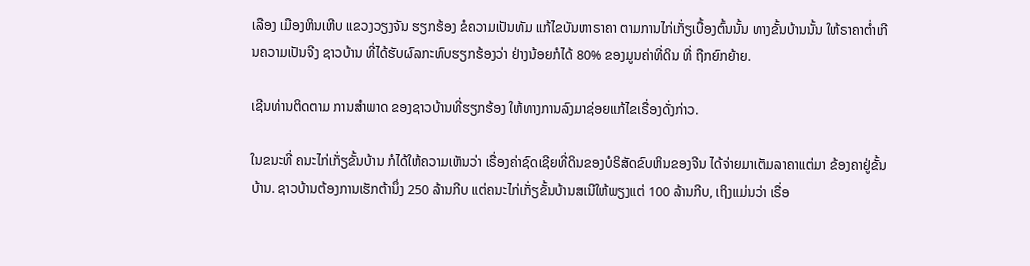ເລືອງ ເມືອງຫິນເຫີບ ແຂວງວຽງຈັນ ຮຽກຮ້ອງ ຂໍຄວາມເປັນທັມ ແກ້ໄຂບັນຫາຣາຄາ ຕາມການໄກ່ເກັ່ຽເບື້ອງຕົ້ນນັ້ນ ທາງຂັ້ນບ້ານນັ້ນ ໃຫ້ຣາຄາຕໍ່າເກີນຄວາມເປັນຈີງ ຊາວບ້ານ ທີ່ໄດ້ຮັບຜົລກະທົບຮຽກຮ້ອງວ່າ ຢ່າງນ້ອຍກໍໄດ້ 80% ຂອງມູນຄ່າທີ່ດິນ ທີ່ ຖືກຍົກຍ້າຍ.

ເຊີນທ່ານຕິດຕາມ ການສຳພາດ ຂອງຊາວບ້ານທີ່ຮຽກຮ້ອງ ໃຫ້ທາງການລົງມາຊ່ອຍແກ້ໄຂເຣື່ອງດັ່ງກ່າວ.

ໃນຂນະທີ່ ຄນະໄກ່ເກັ່ຽຂັ້ນບ້ານ ກໍໄດ້ໃຫ້ຄວາມເຫັນວ່າ ເຣື່ອງຄ່າຊົດເຊີຍທີ່ດິນຂອງບໍຣິສັດຂົບຫິນຂອງຈີນ ໄດ້ຈ່າຍມາເຕັມລາຄາແຕ່ມາ ຂ້ອງຄາຢູ່ຂັ້ນບ້ານ. ຊາວບ້ານຕ້ອງການເຮັກຕ້ານຶ່ງ 250 ລ້ານກີບ ແຕ່ຄນະໄກ່ເກັ່ຽຂັ້ນບ້ານສເນີໃຫ້ພຽງແຕ່ 100 ລ້ານກີບ, ເຖິງແມ່ນວ່າ ເຣື່ອ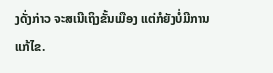ງດັ່ງກ່າວ ຈະສເນີເຖິງຂັ້ນເມືອງ ແຕ່ກໍຍັງບໍ່ມີການແກ້ໄຂ.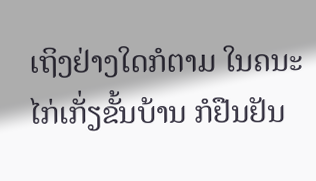ເຖິງຢ່າງໃດກໍຕາມ ໃນຄນະໄກ່ເກັ່ຽຂັ້ນບ້ານ ກໍຢືນຢັນ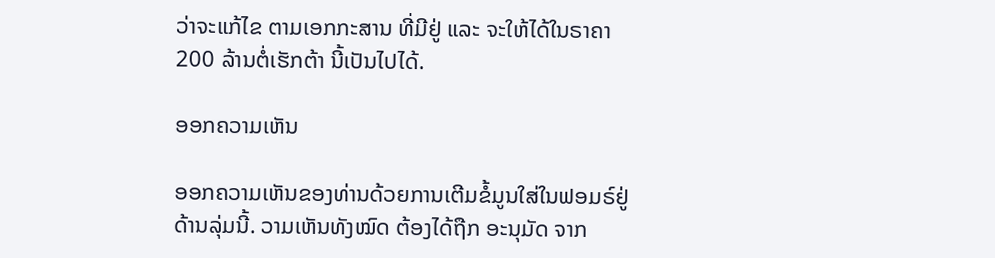ວ່າຈະແກ້ໄຂ ຕາມເອກກະສານ ທີ່ມີຢູ່ ແລະ ຈະໃຫ້ໄດ້ໃນຣາຄາ 200 ລ້ານຕໍ່ເຮັກຕ້າ ນີ້ເປັນໄປໄດ້.

ອອກຄວາມເຫັນ

ອອກຄວາມເຫັນຂອງທ່ານດ້ວຍການເຕີມຂໍ້ມູນໃສ່ໃນຟອມຣ໌ຢູ່ດ້ານລຸ່ມນີ້. ວາມເຫັນທັງໝົດ ຕ້ອງໄດ້ຖືກ ອະນຸມັດ ຈາກ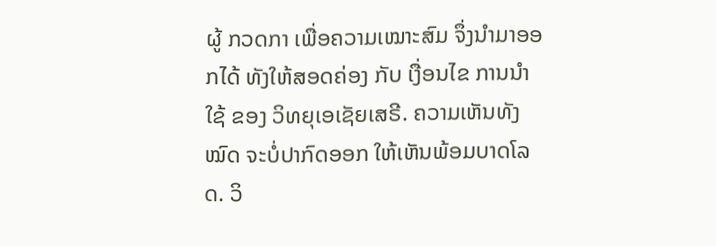ຜູ້ ກວດກາ ເພື່ອຄວາມເໝາະສົມ ຈຶ່ງນໍາມາອອກໄດ້ ທັງໃຫ້ສອດຄ່ອງ ກັບ ເງື່ອນໄຂ ການນຳໃຊ້ ຂອງ ວິທຍຸເອເຊັຍເສຣີ. ຄວາມເຫັນທັງໝົດ ຈະບໍ່ປາກົດອອກ ໃຫ້ເຫັນພ້ອມບາດໂລດ. ວິ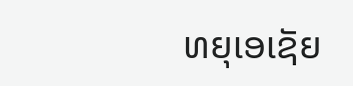ທຍຸເອເຊັຍ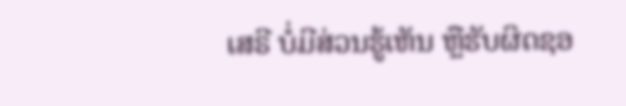ເສຣີ ບໍ່ມີສ່ວນຮູ້ເຫັນ ຫຼືຮັບຜິດຊອ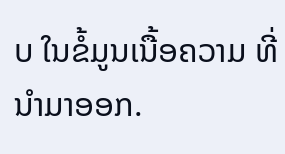ບ ໃນຂໍ້ມູນເນື້ອຄວາມ ທີ່ນໍາມາອອກ.